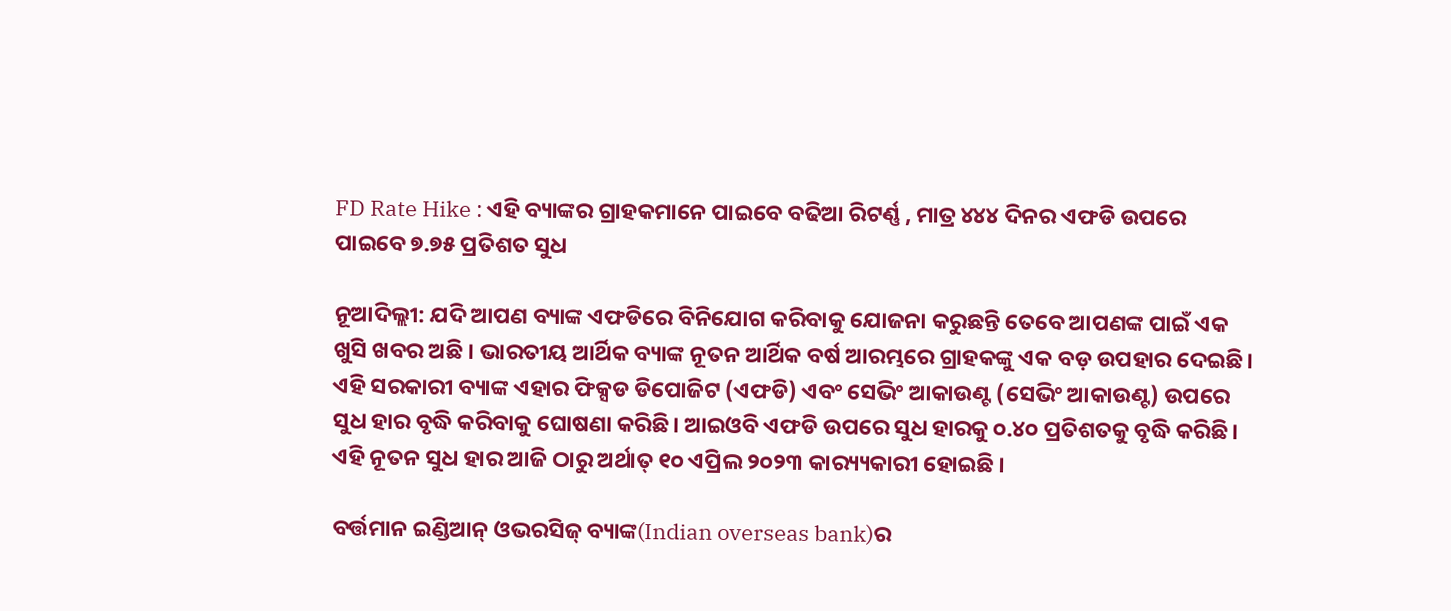FD Rate Hike : ଏହି ବ୍ୟାଙ୍କର ଗ୍ରାହକମାନେ ପାଇବେ ବଢିଆ ରିଟର୍ଣ୍ଣ , ମାତ୍ର ୪୪୪ ଦିନର ଏଫଡି ଉପରେ ପାଇବେ ୭.୭୫ ପ୍ରତିଶତ ସୁଧ

ନୂଆଦିଲ୍ଲୀ: ଯଦି ଆପଣ ବ୍ୟାଙ୍କ ଏଫଡିରେ ବିନିଯୋଗ କରିବାକୁ ଯୋଜନା କରୁଛନ୍ତି ତେବେ ଆପଣଙ୍କ ପାଇଁ ଏକ ଖୁସି ଖବର ଅଛି । ଭାରତୀୟ ଆର୍ଥିକ ବ୍ୟାଙ୍କ ନୂତନ ଆର୍ଥିକ ବର୍ଷ ଆରମ୍ଭରେ ଗ୍ରାହକଙ୍କୁ ଏକ ବଡ଼ ଉପହାର ଦେଇଛି। ଏହି ସରକାରୀ ବ୍ୟାଙ୍କ ଏହାର ଫିକ୍ସଡ ଡିପୋଜିଟ (ଏଫଡି) ଏବଂ ସେଭିଂ ଆକାଉଣ୍ଟ (ସେଭିଂ ଆକାଉଣ୍ଟ) ଉପରେ ସୁଧ ହାର ବୃଦ୍ଧି କରିବାକୁ ଘୋଷଣା କରିଛି। ଆଇଓବି ଏଫଡି ଉପରେ ସୁଧ ହାରକୁ ୦.୪୦ ପ୍ରତିଶତକୁ ବୃଦ୍ଧି କରିଛି। ଏହି ନୂତନ ସୁଧ ହାର ଆଜି ଠାରୁ ଅର୍ଥାତ୍ ୧୦ ଏପ୍ରିଲ ୨୦୨୩ କାର‌୍ୟ୍ୟକାରୀ ହୋଇଛି ।

ବର୍ତ୍ତମାନ ଇଣ୍ଡିଆନ୍ ଓଭରସିଜ୍ ବ୍ୟାଙ୍କ(Indian overseas bank)ର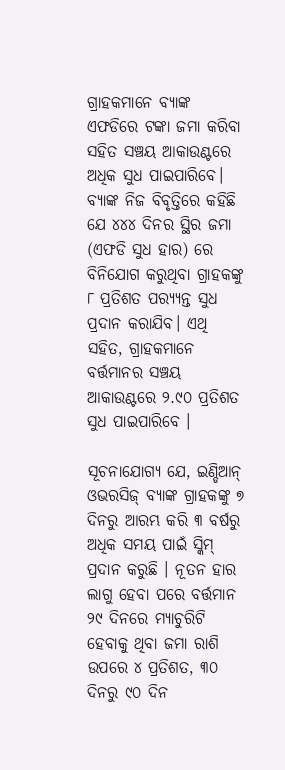ଗ୍ରାହକମାନେ ବ୍ୟାଙ୍କ ଏଫଡିରେ ଟଙ୍କା ଜମା କରିବା ସହିତ ସଞ୍ଚୟ ଆକାଉଣ୍ଟରେ ଅଧିକ ସୁଧ ପାଇପାରିବେ। ବ୍ୟାଙ୍କ ନିଜ ବିବୃତ୍ତିରେ କହିଛି ଯେ ୪୪୪ ଦିନର ସ୍ଥିର ଜମା (ଏଫଡି ସୁଧ ହାର) ରେ ବିନିଯୋଗ କରୁଥିବା ଗ୍ରାହକଙ୍କୁ ୮ ପ୍ରତିଶତ ପର‌୍ୟ୍ୟନ୍ତ ସୁଧ ପ୍ରଦାନ କରାଯିବ। ଏଥି ସହିତ, ଗ୍ରାହକମାନେ ବର୍ତ୍ତମାନର ସଞ୍ଚୟ ଆକାଉଣ୍ଟରେ ୨.୯୦ ପ୍ରତିଶତ ସୁଧ ପାଇପାରିବେ ।

ସୂଚନାଯୋଗ୍ୟ ଯେ, ଇଣ୍ଡିଆନ୍ ଓଭରସିଜ୍ ବ୍ୟାଙ୍କ ଗ୍ରାହକଙ୍କୁ ୭ ଦିନରୁ ଆରମ୍ଭ କରି ୩ ବର୍ଷରୁ ଅଧିକ ସମୟ ପାଇଁ ସ୍କିମ୍ ପ୍ରଦାନ କରୁଛି । ନୂତନ ହାର ଲାଗୁ ହେବା ପରେ ବର୍ତ୍ତମାନ ୨୯ ଦିନରେ ମ୍ୟାଚୁରିଟି ହେବାକୁ ଥିବା ଜମା ରାଶି ଉପରେ ୪ ପ୍ରତିଶତ, ୩୦ ଦିନରୁ ୯୦ ଦିନ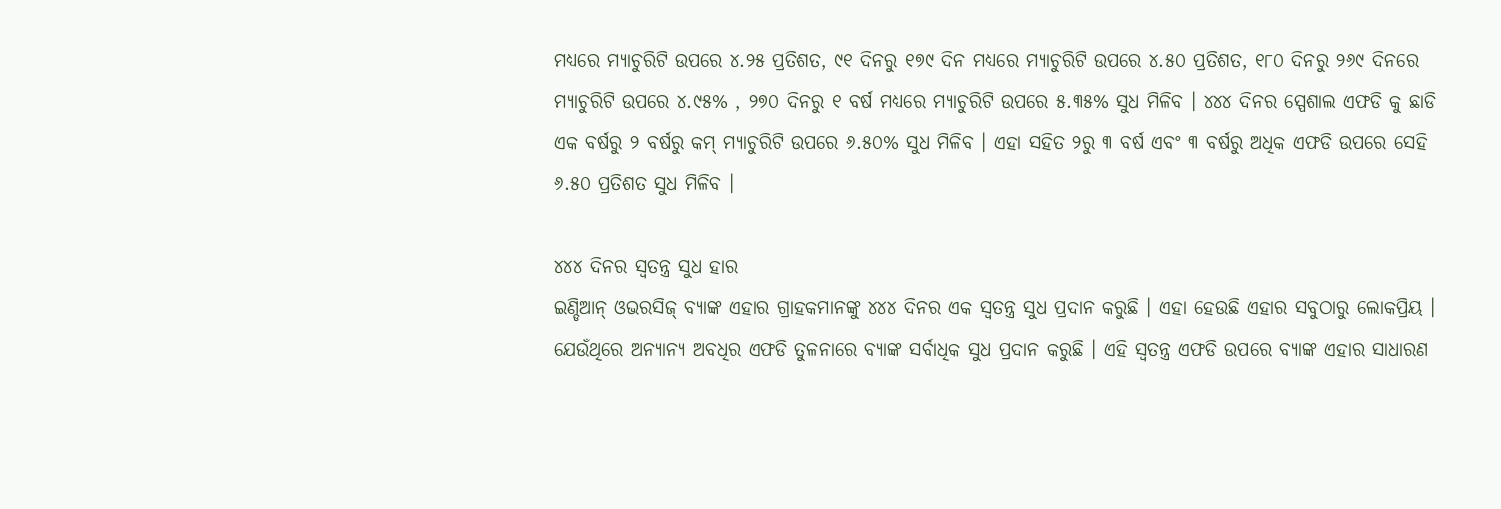ମଧ୍ୟରେ ମ୍ୟାଚୁରିଟି ଉପରେ ୪.୨୫ ପ୍ରତିଶତ, ୯୧ ଦିନରୁ ୧୭୯ ଦିନ ମଧ୍ୟରେ ମ୍ୟାଚୁରିଟି ଉପରେ ୪.୫୦ ପ୍ରତିଶତ, ୧୮୦ ଦିନରୁ ୨୬୯ ଦିନରେ ମ୍ୟାଚୁରିଟି ଉପରେ ୪.୯୫% , ୨୭୦ ଦିନରୁ ୧ ବର୍ଷ ମଧ୍ୟରେ ମ୍ୟାଚୁରିଟି ଉପରେ ୫.୩୫% ସୁଧ ମିଳିବ । ୪୪୪ ଦିନର ସ୍ପେଶାଲ ଏଫଡି କୁ ଛାଡି ଏକ ବର୍ଷରୁ ୨ ବର୍ଷରୁ କମ୍ ମ୍ୟାଚୁରିଟି ଉପରେ ୬.୫୦% ସୁଧ ମିଳିବ । ଏହା ସହିତ ୨ରୁ ୩ ବର୍ଷ ଏବଂ ୩ ବର୍ଷରୁ ଅଧିକ ଏଫଡି ଉପରେ ସେହି ୬.୫୦ ପ୍ରତିଶତ ସୁଧ ମିଳିବ ।

୪୪୪ ଦିନର ସ୍ୱତନ୍ତ୍ର ସୁଧ ହାର
ଇଣ୍ଡିଆନ୍ ଓଭରସିଜ୍ ବ୍ୟାଙ୍କ ଏହାର ଗ୍ରାହକମାନଙ୍କୁ ୪୪୪ ଦିନର ଏକ ସ୍ୱତନ୍ତ୍ର ସୁଧ ପ୍ରଦାନ କରୁଛି । ଏହା ହେଉଛି ଏହାର ସବୁଠାରୁ ଲୋକପ୍ରିୟ । ଯେଉଁଥିରେ ଅନ୍ୟାନ୍ୟ ଅବଧିର ଏଫଡି ତୁଳନାରେ ବ୍ୟାଙ୍କ ସର୍ବାଧିକ ସୁଧ ପ୍ରଦାନ କରୁଛି । ଏହି ସ୍ୱତନ୍ତ୍ର ଏଫଡି ଉପରେ ବ୍ୟାଙ୍କ ଏହାର ସାଧାରଣ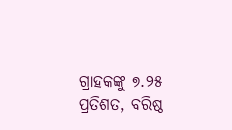ଗ୍ରାହକଙ୍କୁ ୭.୨୫ ପ୍ରତିଶତ, ବରିଷ୍ଠ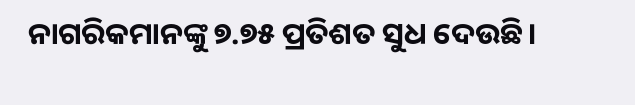ନାଗରିକମାନଙ୍କୁ ୭.୭୫ ପ୍ରତିଶତ ସୁଧ ଦେଉଛି।